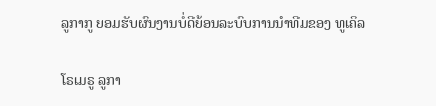ລູກາກູ ຍອມຮັບຜົນງານບໍ່ດີຍ້ອນລະບົບການນຳທີມຂອງ ທູເຄິລ

ໂຣເມຣູ ລູກາ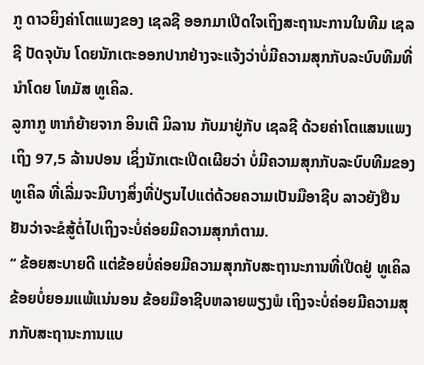ກູ ດາວຍິງຄ່າໂຕແພງຂອງ ເຊລຊີ ອອກມາເປີດໃຈເຖິງສະຖານະການໃນທີມ ເຊລຊີ ປັດຈຸບັນ ໂດຍນັກເຕະອອກປາກຢ່າງຈະແຈ້ງວ່າບໍ່ມີຄວາມສຸກກັບລະບົບທີມທີ່ນຳໂດຍ ໂທມັສ ທູເຄິລ.
ລູກາກູ ຫາກໍຍ້າຍຈາກ ອິນເຕີ ມິລານ ກັບມາຢູ່ກັບ ເຊລຊີ ດ້ວຍຄ່າໂຕແສນແພງເຖິງ 97,5 ລ້ານປອນ ເຊິ່ງນັກເຕະເປີດເຜີຍວ່າ ບໍ່ມີຄວາມສຸກກັບລະບົບທີມຂອງ ທູເຄິລ ທີ່ເລີ່ມຈະມີບາງສິ່ງທີ່ປ່ຽນໄປແຕ່ດ້ວຍຄວາມເປັນມືອາຊີບ ລາວຍັງຢືນຢັນວ່າຈະຂໍສູ້ຕໍ່ໄປເຖິງຈະບໍ່ຄ່ອຍມີຄວາມສຸກກໍຕາມ.
‘‘ ຂ້ອຍສະບາຍດີ ແຕ່ຂ້ອຍບໍ່ຄ່ອຍມີຄວາມສຸກກັບສະຖານະການທີ່ເປີດຢູ່ ທູເຄິລ ຂ້ອຍບໍ່ຍອມແພ້ແນ່ນອນ ຂ້ອຍມືອາຊີບຫລາຍພຽງພໍ ເຖິງຈະບໍ່ຄ່ອຍມີຄວາມສຸກກັບສະຖານະການແບ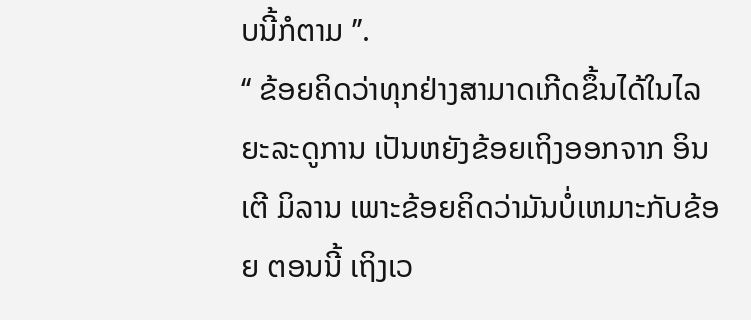ບນີ້ກໍຕາມ ’’.
‘‘ ຂ້ອຍຄິດວ່າທຸກຢ່າງສາມາດເກີດຂຶ້ນໄດ້ໃນໄລຍະລະດູການ ເປັນຫຍັງຂ້ອຍເຖິງອອກຈາກ ອິນເຕີ ມິລານ ເພາະຂ້ອຍຄິດວ່າມັນບໍ່ເຫມາະກັບຂ້ອຍ ຕອນນີ້ ເຖິງເວ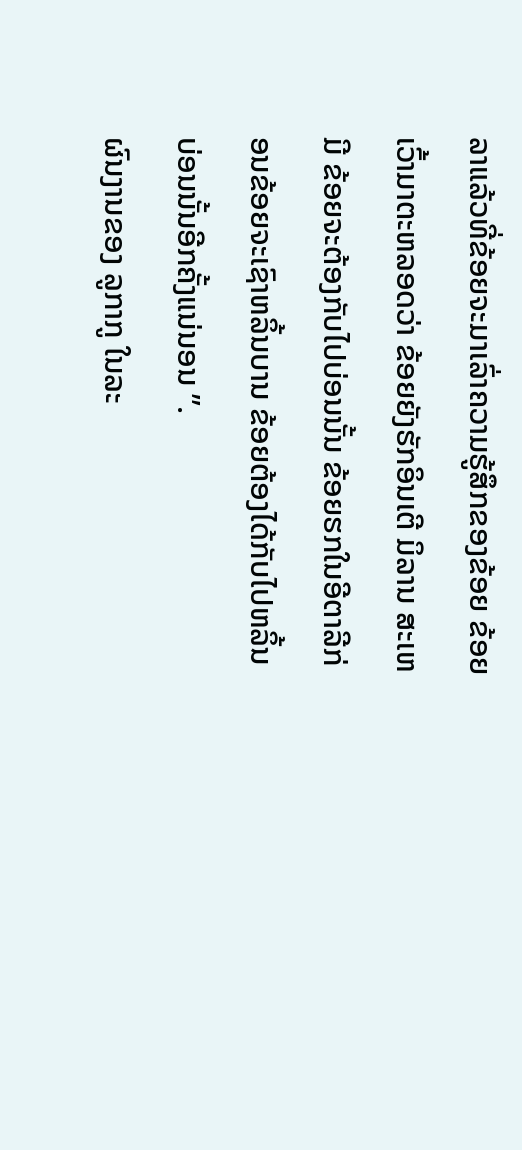ລາແລ້ວທີ່ຂ້ອຍຈະມາເລົ່າຄວາມຮູ້ສຶກຂອງຂ້ອຍ ຂ້ອຍເວົ້າມາຕະຫລອດວ່າ ຂ້ອຍຍັງຮັກອິນເຕີ ມິລານ ສະເຫມີ ຂ້ອຍຈະຕ້ອງກັບໄປບ່ອນນັ້ນ ຂ້ອຍຮກໃນອີຕາລີກ່ອນຂ້ອຍຈະເຊົາຫລິ້ນບານ ຂ້ອຍຕ້ອງໄດ້ກັບໄປຫລິ້ນບ່ອນນັ້ນອີກຄັ້ງແນ່ນອນ ’’.
ຜົນງານຂອງ ລູກາກູ ໃນລະ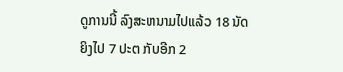ດູການນີ້ ລົງສະຫນາມໄປແລ້ວ 18 ນັດ ຍິງໄປ 7 ປະຕ ກັບອີກ 2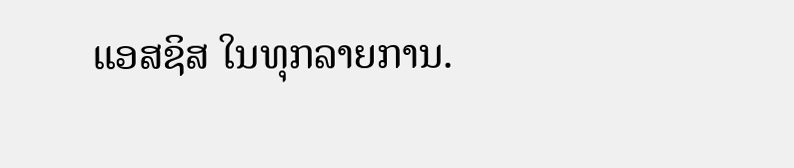ແອສຊິສ ໃນທຸກລາຍການ.